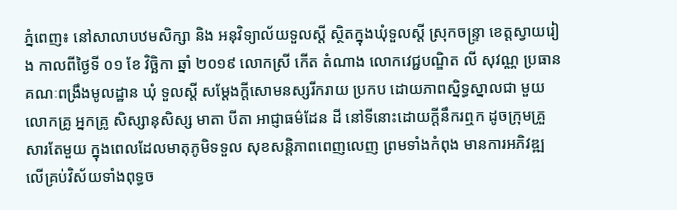ភ្នំពេញ៖ នៅសាលាបឋមសិក្សា និង អនុវិទ្យាល័យទួលស្តី ស្ថិតក្នុងឃុំទួលស្តី ស្រុកចន្ទ្រា ខេត្តស្វាយរៀង កាលពីថ្ងៃទី ០១ ខែ វិច្ឆិកា ឆ្នាំ ២០១៩ លោកស្រី កើត តំណាង លោកវេជ្ជបណ្ឌិត លី សុវណ្ណ ប្រធានគណៈពង្រឹងមូលដ្ឋាន ឃំុ ទួលស្តី សម្តែងក្តីសោមនស្សរីករាយ ប្រកប ដោយភាពស្និទ្ធស្នាលជា មួយ លោកគ្រូ អ្នកគ្រូ សិស្សានុសិស្ស មាតា បីតា អាជ្ញាធម៌ដែន ដី នៅទីនោះដោយក្តីនឹករឮក ដូចក្រុមគ្រួសារតែមួយ ក្នុងពេលដែលមាតុភូមិទទួល សុខសន្តិភាពពេញលេញ ព្រមទាំងកំពុង មានការអភិវឌ្ឍលើគ្រប់វិស័យទាំងពុទ្ធច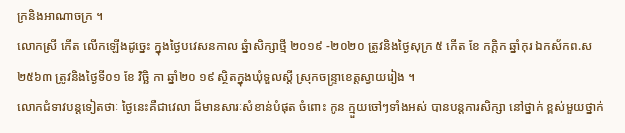ក្រនិងអាណាចក្រ ។
លោកស្រី កើត លើកឡើងដូច្នេះ ក្នុងថ្ងៃបវេសនកាល ឆ្នំាសិក្សាថ្មី ២០១៩ -២០២០ ត្រូវនិងថ្ងៃសុក្រ ៥ កើត ខែ កក្តិក ឆ្នាំកុរ ឯកស័កព.ស ២៥៦៣ ត្រូវនិងថ្ងៃទី០១ ខែ វិច្ឆិ កា ឆ្នាំ២០ ១៩ ស្ថិតក្នុងឃុំទួលស្តី ស្រុកចន្ទ្រាខេត្តស្វាយរៀង ។
លោកជំទាវបន្តទៀតថាៈ ថ្ងៃនេះគឺជាវេលា ដ៏មានសារៈសំខាន់បំផុត ចំពោះ កូន ក្មួយចៅៗទាំងអស់ បានបន្តការសិក្សា នៅថ្នាក់ ខ្ពស់មួយថ្នាក់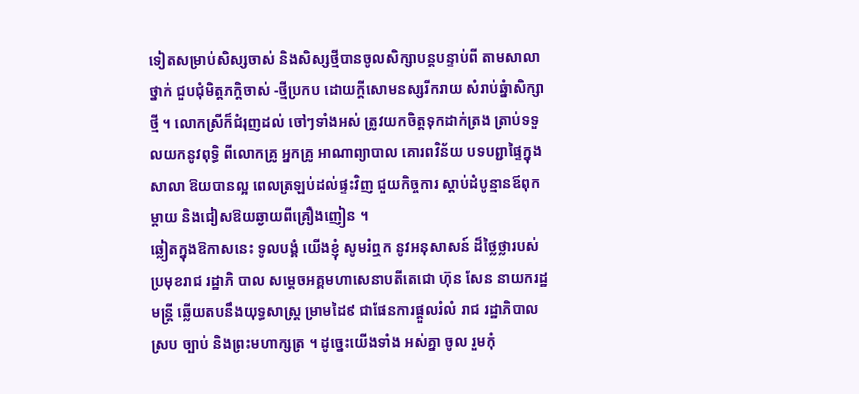ទៀតសម្រាប់សិស្សចាស់ និងសិស្សថ្មីបានចូលសិក្សាបន្តបន្ទាប់ពី តាមសាលា ថ្នាក់ ជួបជំុមិត្តភក្តិចាស់ -ថ្មីប្រកប ដោយក្តីសោមនស្សរីករាយ សំរាប់ឆ្នំាសិក្សាថ្មី ។ លោកស្រីក៏ជំរុញដល់ ចៅៗទាំងអស់ ត្រូវយកចិត្តទុកដាក់ត្រង ត្រាប់ទទួលយកនូវពុទ្ធិ ពីលោកគ្រូ អ្នកគ្រូ អាណាព្យាបាល គោរពវិន័យ បទបព្ជាផ្ទៃក្នុងសាលា ឱយបានល្អ ពេលត្រឡប់ដល់ផ្ទះវិញ ជួយកិច្ចការ ស្តាប់ដំបូន្មានឪពុកម្ដាយ និងជៀសឱយឆ្ងាយពីគ្រឿងញៀន ។
ឆ្លៀតក្នុងឱកាសនេះ ទូលបង្គំ យើងខ្ញំុ សូមរំឮក នូវអនុសាសន៍ ដ៏ថ្លៃថ្លារបស់ប្រមុខរាជ រដ្ឋាភិ បាល សម្តេចអគ្គមហាសេនាបតីតេជោ ហ៊ុន សែន នាយករដ្ឋមន្ត្រី ឆ្លើយតបនឹងយុទ្ធសាស្ត្រ ម្រាមដៃ៩ ជាផែនការផ្តួលរំលំ រាជ រដ្ឋាភិបាលស្រប ច្បាប់ និងព្រះមហាក្សត្រ ។ ដូច្នេះយើងទាំង អស់គ្នា ចូល រួមកុំ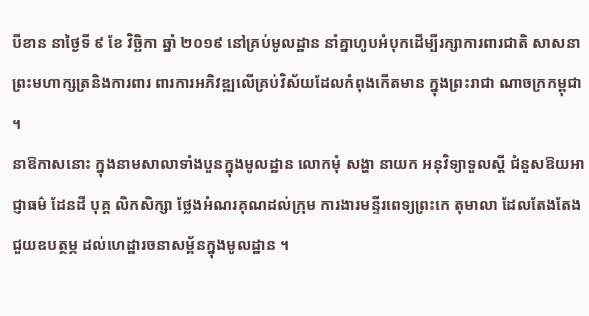បីខាន នាថ្ងៃទី ៩ ខែ វិច្ឆិកា ឆ្នាំ ២០១៩ នៅគ្រប់មូលដ្ឋាន នាំគ្នាហូបអំបុកដើម្បីរក្សាការពារជាតិ សាសនា ព្រះមហាក្សត្រនិងការពារ ពារការអភិវឌ្ឍលើគ្រប់វិស័យដែលកំពុងកើតមាន ក្នុងព្រះរាជា ណាចក្រកម្ពុជា ។
នាឱកាសនោះ ក្នុងនាមសាលាទាំងបួនក្នុងមូលដ្ឋាន លោកមំុ សង្ហា នាយក អនុវិទ្យាទួលស្តី ជំនួសឱយអាជ្ញាធម៌ ដែនដី បុគ្គ លិកសិក្សា ថ្លែងអំណរគុណដល់ក្រុម ការងារមន្ទីរពេទ្យព្រះកេ តុមាលា ដែលតែងតែងជួយឧបត្ថម្ភ ដល់ហេដ្ឋារចនាសម្ព័នក្នុងមូលដ្ឋាន ។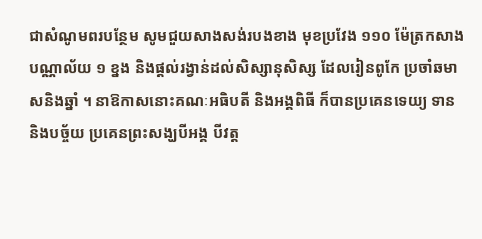ជាសំណូមពរបន្ថែម សូមជួយសាងសង់របងខាង មុខប្រវែង ១១០ ម៉ែត្រកសាងបណ្ណាល័យ ១ ខ្នង និងផ្តល់រង្វាន់ដល់សិស្សានុសិស្ស ដែលរៀនពូកែ ប្រចាំឆមាសនិងឆ្នាំ ។ នាឱកាសនោះគណៈអធិបតី និងអង្គពិធី ក៏បានប្រគេនទេយ្យ ទាននិងបច្ច័យ ប្រគេនព្រះសង្ឃបីអង្គ បីវត្ត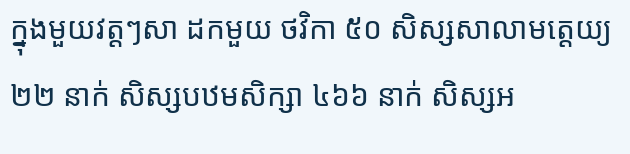ក្នុងមួយវត្តៗសា ដកមួយ ថវិកា ៥០ សិស្សសាលាមត្តេយ្យ ២២ នាក់ សិស្សបឋមសិក្សា ៤៦៦ នាក់ សិស្សអ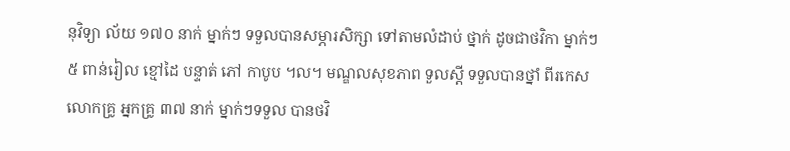នុវិទ្យា ល័យ ១៧០ នាក់ ម្នាក់ៗ ទទួលបានសម្ភារសិក្សា ទៅតាមលំដាប់ ថ្នាក់ ដូចជាថវិកា ម្នាក់ៗ ៥ ពាន់រៀល ខ្មៅដៃ បន្ទាត់ ភៅ កាបូប ។ល។ មណ្ឌលសុខភាព ទួលស្តី ទទួលបានថ្នាំ ពីរកេស លោកគ្រូ អ្នកគ្រូ ៣៧ នាក់ ម្នាក់ៗទទួល បានថវិ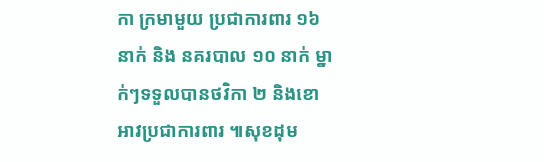កា ក្រមាមួយ ប្រជាការពារ ១៦ នាក់ និង នគរបាល ១០ នាក់ ម្នាក់ៗទទួលបានថវិកា ២ និងខោអាវប្រជាការពារ ៕សុខដុម